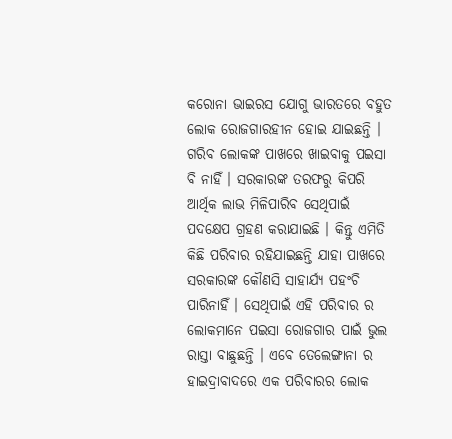କରୋନା ଭାଇରସ ଯୋଗୁ ଭାରତରେ ବହୁତ ଲୋକ ରୋଜଗାରହୀନ ହୋଇ ଯାଇଛନ୍ତି । ଗରିବ ଲୋକଙ୍କ ପାଖରେ ଖାଇବାକୁ ପଇସା ବି ନାହିଁ । ସରକାରଙ୍କ ତରଫରୁ କିପରି ଆର୍ଥିକ ଲାଭ ମିଳିପାରିବ ସେଥିପାଇଁ ପଦକ୍ଷେପ ଗ୍ରହଣ କରାଯାଇଛି । କିନ୍ତୁ ଏମିତି କିଛି ପରିବାର ରହିଯାଇଛନ୍ତି ଯାହା ପାଖରେ ସରକାରଙ୍କ କୌଣସି ସାହାର୍ଯ୍ୟ ପହଂଚି ପାରିନାହିଁ । ସେଥିପାଇଁ ଏହି ପରିବାର ର ଲୋକମାନେ ପଇସା ରୋଜଗାର ପାଇଁ ଭୁଲ ରାସ୍ତା ବାଛୁଛନ୍ତି । ଏବେ ତେଲେଙ୍ଗାନା ର ହାଇଦ୍ରାବାଦରେ ଏକ ପରିବାରର ଲୋକ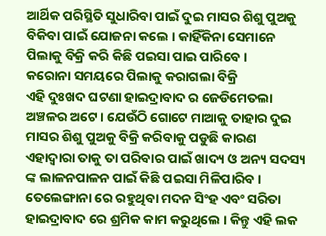ଆର୍ଥିକ ପରିସ୍ଥିତି ସୁଧାରିବା ପାଇଁ ଦୁଇ ମାସର ଶିଶୁ ପୁଅକୁ ବିକିବା ପାଇଁ ଯୋଜନା କଲେ । କାହିଁକିନା ସେମାନେ ପିଲାକୁ ବିକ୍ରି କରି କିଛି ପଇସା ପାଇ ପାରିବେ ।
କରୋନା ସମୟରେ ପିଲାକୁ କରାଗଲା ବିକ୍ରି
ଏହି ଦୁଃଖଦ ଘଟଣା ହାଇଦ୍ରାବାଦ ର ଜେଡିମେତଲା ଅଞ୍ଚଳର ଅଟେ । ଯେଉଁଠି ଗୋଟେ ମାଆକୁ ତାହାର ଦୁଇ ମାସର ଶିଶୁ ପୁଅକୁ ବିକ୍ରି କରିବାକୁ ପଡୁଛି କାରଣ ଏହାଦ୍ୱାରା ତାକୁ ତା ପରିବାର ପାଇଁ ଖାଦ୍ୟ ଓ ଅନ୍ୟ ସଦସ୍ୟ ଙ୍କ ଲାଳନପାଳନ ପାଇଁ କିଛି ପଇସା ମିଳିପାରିବ । ତେଲେଙ୍ଗାନା ରେ ରହୁଥିବା ମଦନ ସିଂହ ଏବଂ ସରିତା ହାଇଦ୍ରାବାଦ ରେ ଶ୍ରମିକ କାମ କରୁଥିଲେ । କିନ୍ତୁ ଏହି ଲକ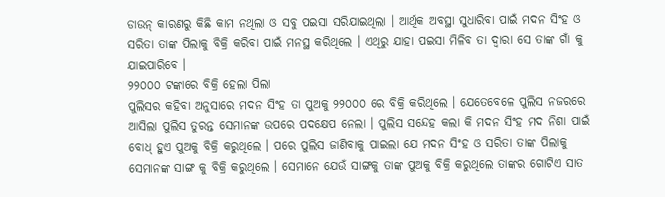ଡାଉନ୍ କାରଣରୁ କିଛି କାମ ନଥିଲା ଓ ସବୁ ପଇସା ସରିଯାଇଥିଲା । ଆର୍ଥିକ ଅବସ୍ଥା ସୁଧାରିବା ପାଇଁ ମଦନ ସିଂହ ଓ ସରିତା ତାଙ୍କ ପିଲାକୁ ବିକ୍ରି କରିବା ପାଇଁ ମନସ୍ଥ କରିଥିଲେ । ଏଥିରୁ ଯାହା ପଇସା ମିଳିବ ତା ଦ୍ଵାରା ସେ ତାଙ୍କ ଗାଁ କୁ ଯାଇପାରିବେ ।
୨୨୦୦୦ ଟଙ୍କାରେ ବିକ୍ରି ହେଲା ପିଲା
ପୁଲିସର କହିବା ଅନୁସାରେ ମଦନ ସିଂହ ତା ପୁଅକୁ ୨୨୦୦୦ ରେ ବିକ୍ରି କରିଥିଲେ । ଯେତେବେଳେ ପୁଲିସ ନଜରରେ ଆସିଲା ପୁଲିସ ତୁରନ୍ତ ସେମାନଙ୍କ ଉପରେ ପଦକ୍ଷେପ ନେଲା । ପୁଲିସ ସନ୍ଦେହ କଲା କି ମଦନ ସିଂହ ମଦ ନିଶା ପାଇଁ ବୋଧ୍ ହୁଏ ପୁଅକୁ ବିକ୍ରି କରୁଥିଲେ । ପରେ ପୁଲିସ ଜାଣିବାକୁ ପାଇଲା ଯେ ମଦନ ସିଂହ ଓ ସରିତା ତାଙ୍କ ପିଲାକୁ ସେମାନଙ୍କ ସାଙ୍ଗ କୁ ବିକ୍ରି କରୁଥିଲେ । ସେମାନେ ଯେଉଁ ସାଙ୍ଗକୁ ତାଙ୍କ ପୁଅକୁ ବିକ୍ରି କରୁଥିଲେ ତାଙ୍କର ଗୋଟିଏ ସାତ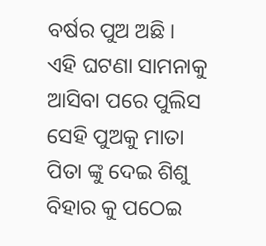ବର୍ଷର ପୁଅ ଅଛି । ଏହି ଘଟଣା ସାମନାକୁ ଆସିବା ପରେ ପୁଲିସ ସେହି ପୁଅକୁ ମାତା ପିତା ଙ୍କୁ ଦେଇ ଶିଶୁ ବିହାର କୁ ପଠେଇ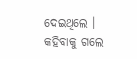ଦେଇଥିଲେ ।
କହିବାକୁ ଗଲେ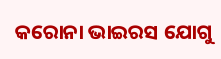କରୋନା ଭାଇରସ ଯୋଗୁ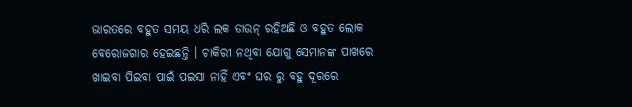ଭାରତରେ ବହୁତ ସମୟ ଧରି ଲକ ଡାଉନ୍ ରହିଅଛି ଓ ବହୁତ ଲୋକ ବେରୋଜଗାର ହେଇଛନ୍ତି । ଚାକିରୀ ନଥିବା ଯୋଗୁ ସେମାନଙ୍କ ପାଖରେ ଖାଇବା ପିଇବା ପାଇଁ ପଇସା ନାହିଁ ଏବଂ ଘର ରୁ ବହୁ ଦୂରରେ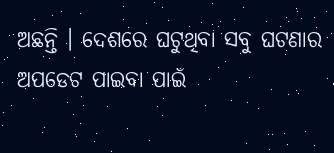ଅଛନ୍ତି । ଦେଶରେ ଘଟୁଥିବା ସବୁ ଘଟଣାର ଅପଡେଟ ପାଇବା ପାଇଁ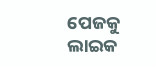ପେଜକୁ ଲାଇକ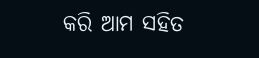କରି ଆମ ସହିତ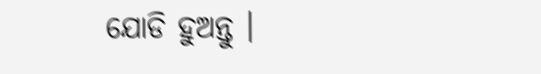ଯୋଡି ହୁଅନ୍ତୁ ।